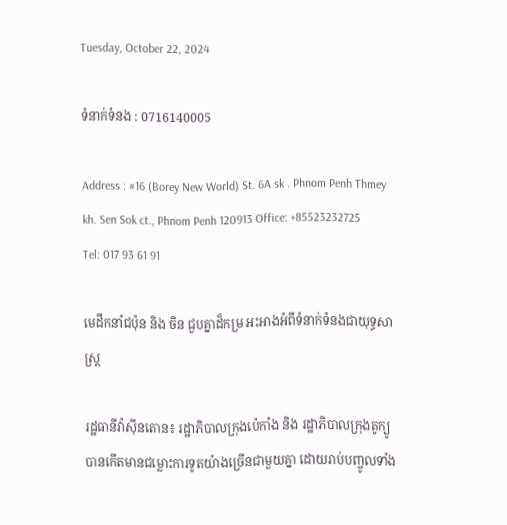Tuesday, October 22, 2024

ទំនាក់ទំនង : 0716140005

Address : #16 (Borey New World) St. 6A sk . Phnom Penh Thmey kh. Sen Sok ct., Phnom Penh 120913 Office: +85523232725 Tel: 017 93 61 91

មេដឹកនាំជប៉ុន និង ចិន ជួបគ្នាដ៏កម្រ អះអាងអំពីទំនាក់ទំនងជាយុទ្ធសាស្រ្ដ

រដ្ឋធានីវ៉ាស៊ីនតោន៖ រដ្ឋាភិបាលក្រុងប៉េកាំង និង រដ្ឋាភិបាលក្រុងតូក្យូ បានកើតមានជម្លោះការទូតយ៉ាងច្រើនជាមួយគ្នា ដោយរាប់បញ្ចូលទាំង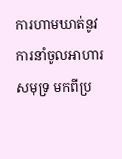ការហាមឃាត់នូវការនាំចូលអាហារសមុទ្រ មកពីប្រ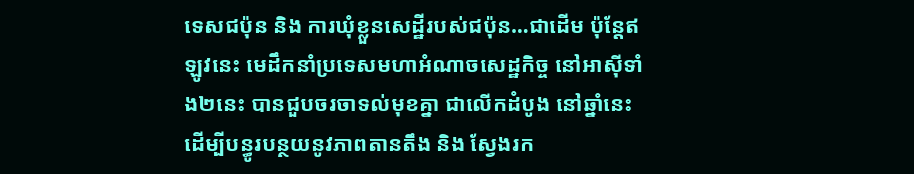ទេសជប៉ុន និង ការឃុំខ្លួនសេដ្ឋីរបស់ជប៉ុន…ជាដើម ប៉ុន្ដែឥឡូវនេះ មេដឹកនាំប្រទេសមហាអំណាចសេដ្ឋកិច្ច នៅអាស៊ីទាំង២នេះ បានជួបចរចាទល់មុខគ្នា ជាលើកដំបូង នៅឆ្នាំនេះ ដើម្បីបន្ធូរបន្ថយនូវភាពតានតឹង និង ស្វែងរក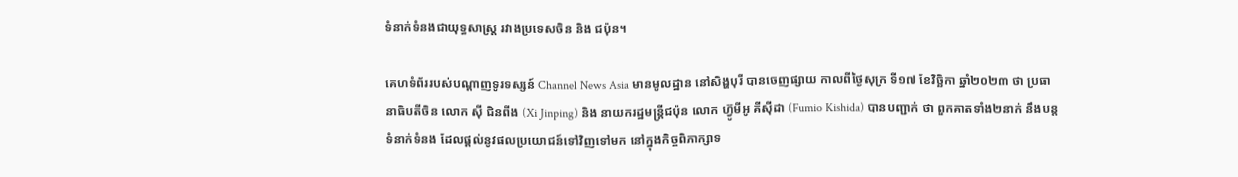ទំនាក់ទំនងជាយុទ្ធសាស្រ្ដ រវាងប្រទេសចិន និង ជប៉ុន។

គេហទំព័ររបស់បណ្ដាញទូរទស្សន៍ Channel News Asia មានមូលដ្ឋាន នៅសិង្ហបុរី បានចេញផ្សាយ កាលពីថ្ងៃសុក្រ ទី១៧ ខែវិច្ឆិកា ឆ្នាំ២០២៣ ថា ប្រធានាធិបតីចិន លោក ស៊ី ជិនពីង (Xi Jinping) និង នាយករដ្ឋមន្ត្រីជប៉ុន លោក ហ៊្វូមីអូ គីស៊ីដា (Fumio Kishida) បានបញ្ជាក់ ថា ពួកគាតទាំង២នាក់ នឹងបន្តទំនាក់ទំនង ដែលផ្ដល់នូវផលប្រយោជន៍ទៅវិញទៅមក នៅក្នុងកិច្ចពិភាក្សាទ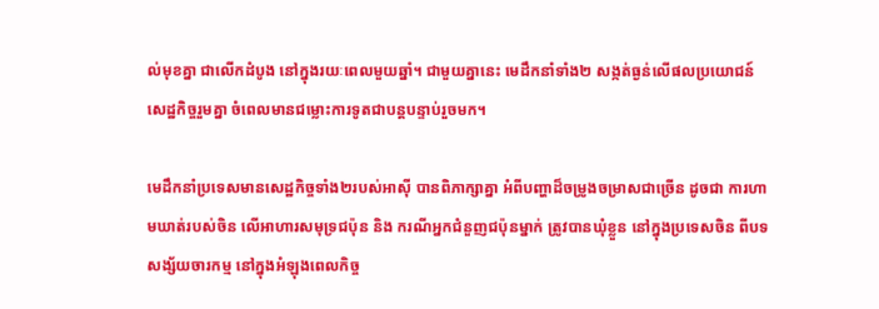ល់មុខគ្នា ជាលើកដំបូង នៅក្នុងរយៈពេលមួយឆ្នាំ។ ជាមួយគ្នានេះ មេដឹកនាំទាំង២ សង្កត់ធ្ងន់លើផលប្រយោជន៍សេដ្ឋកិច្ចរួមគ្នា ចំពេលមានជម្លោះការទូតជាបន្តបន្ទាប់រួចមក។

មេដឹកនាំប្រទេសមានសេដ្ឋកិច្ចទាំង២របស់អាស៊ី បានពិភាក្សាគ្នា អំពីបញ្ហាដ៏ចម្រូងចម្រាសជាច្រើន ដូចជា ការហាមឃាត់របស់ចិន លើអាហារសមុទ្រជប៉ុន និង ករណីអ្នកជំនួញជប៉ុនម្នាក់ ត្រូវបានឃុំខ្លួន នៅក្នុងប្រទេសចិន ពីបទសង្ស័យចារកម្ម នៅក្នុងអំឡុងពេលកិច្ច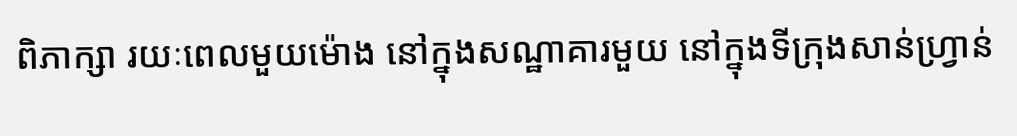ពិភាក្សា រយៈពេលមួយម៉ោង នៅក្នុងសណ្ឋាគារមួយ នៅក្នុងទីក្រុងសាន់ហ្វ្រាន់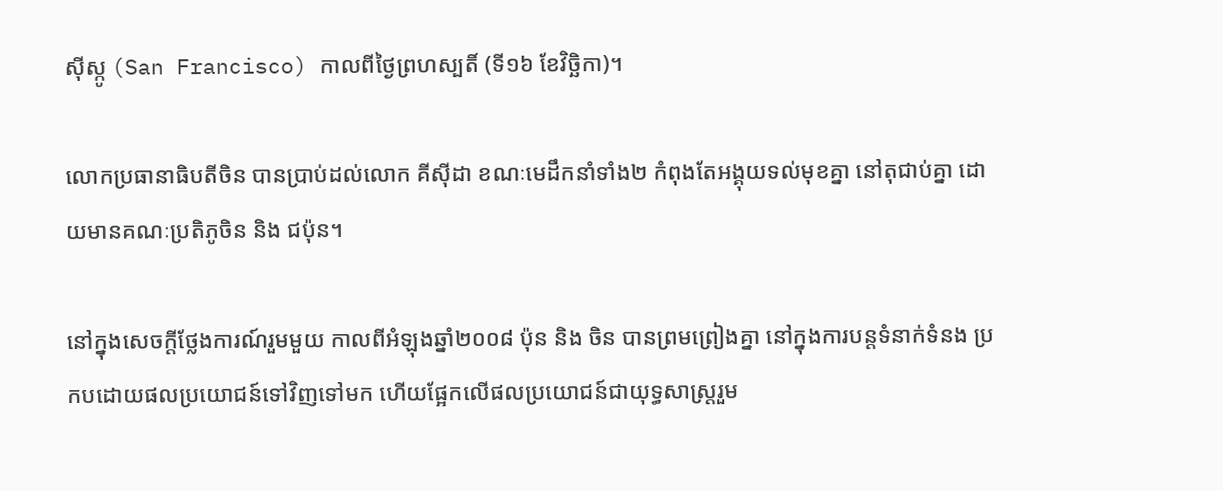ស៊ីស្កូ (San Francisco) កាលពីថ្ងៃព្រហស្បតិ៍ (ទី១៦ ខែវិច្ឆិកា)។

លោកប្រធានាធិបតីចិន បានប្រាប់ដល់លោក គីស៊ីដា ខណៈមេដឹកនាំទាំង២ កំពុងតែអង្គុយទល់មុខគ្នា នៅតុជាប់គ្នា ដោយមានគណៈប្រតិភូចិន និង ជប៉ុន។

នៅក្នុងសេចក្តីថ្លែងការណ៍រួមមួយ កាលពីអំឡុងឆ្នាំ២០០៨ ប៉ុន និង ចិន បានព្រមព្រៀងគ្នា នៅក្នុងការបន្តទំនាក់ទំនង ប្រកបដោយផលប្រយោជន៍ទៅវិញទៅមក ហើយផ្អែកលើផលប្រយោជន៍ជាយុទ្ធសាស្រ្តរួម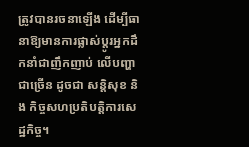ត្រូវបានរចនាឡើង ដើម្បីធានាឱ្យមានការផ្លាស់ប្តូរអ្នកដឹកនាំជាញឹកញាប់ លើបញ្ហាជាច្រើន ដូចជា សន្តិសុខ និង កិច្ចសហប្រតិបត្តិការសេដ្ឋកិច្ច។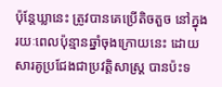ប៉ុន្តែឃ្លានេះ ត្រូវបានគេប្រើតិចតួច នៅក្នុងរយៈពេលប៉ុន្មានឆ្នាំចុងក្រោយនេះ ដោយសារគូប្រជែងជាប្រវត្តិសាស្ត្រ បានប៉ះទ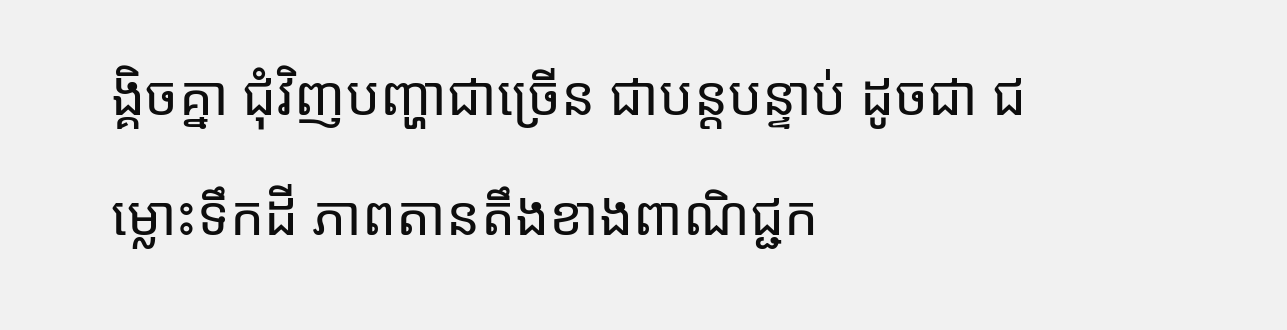ង្គិចគ្នា ជុំវិញបញ្ហាជាច្រើន ជាបន្តបន្ទាប់ ដូចជា ជម្លោះទឹកដី ភាពតានតឹងខាងពាណិជ្ជក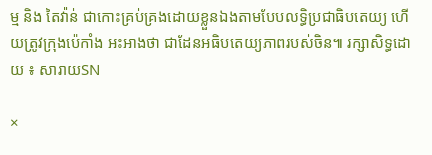ម្ម និង តៃវ៉ាន់ ជាកោះគ្រប់គ្រងដោយខ្លួនឯងតាមបែបលទ្ធិប្រជាធិបតេយ្យ ហើយត្រូវក្រុងប៉េកាំង អះអាងថា ជាដែនអធិបតេយ្យភាពរបស់ចិន៕ រក្សាសិទ្ធដោយ ៖ សារាយSN

×